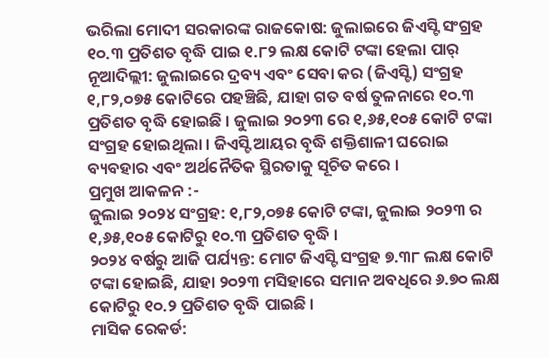ଭରିଲା ମୋଦୀ ସରକାରଙ୍କ ରାଜକୋଷ: ଜୁଲାଇରେ ଜିଏସ୍ଟି ସଂଗ୍ରହ ୧୦.୩ ପ୍ରତିଶତ ବୃଦ୍ଧି ପାଇ ୧.୮୨ ଲକ୍ଷ କୋଟି ଟଙ୍କା ହେଲା ପାର୍
ନୂଆଦିଲ୍ଲୀ: ଜୁଲାଇରେ ଦ୍ରବ୍ୟ ଏବଂ ସେବା କର (ଜିଏସ୍ଟି) ସଂଗ୍ରହ ୧,୮୨,୦୭୫ କୋଟିରେ ପହଞ୍ଚିଛି, ଯାହା ଗତ ବର୍ଷ ତୁଳନାରେ ୧୦.୩ ପ୍ରତିଶତ ବୃଦ୍ଧି ହୋଇଛି । ଜୁଲାଇ ୨୦୨୩ ରେ ୧,୬୫,୧୦୫ କୋଟି ଟଙ୍କା ସଂଗ୍ରହ ହୋଇଥିଲା । ଜିଏସ୍ଟି ଆୟର ବୃଦ୍ଧି ଶକ୍ତିଶାଳୀ ଘରୋଇ ବ୍ୟବହାର ଏବଂ ଅର୍ଥନୈତିକ ସ୍ଥିରତାକୁ ସୂଚିତ କରେ ।
ପ୍ରମୁଖ ଆକଳନ :-
ଜୁଲାଇ ୨୦୨୪ ସଂଗ୍ରହ: ୧,୮୨,୦୭୫ କୋଟି ଟଙ୍କା, ଜୁଲାଇ ୨୦୨୩ ର ୧,୬୫,୧୦୫ କୋଟିରୁ ୧୦.୩ ପ୍ରତିଶତ ବୃଦ୍ଧି ।
୨୦୨୪ ବର୍ଷରୁ ଆଜି ପର୍ଯ୍ୟନ୍ତ: ମୋଟ ଜିଏସ୍ଟି ସଂଗ୍ରହ ୭.୩୮ ଲକ୍ଷ କୋଟି ଟଙ୍କା ହୋଇଛି, ଯାହା ୨୦୨୩ ମସିହାରେ ସମାନ ଅବଧିରେ ୬.୭୦ ଲକ୍ଷ କୋଟିରୁ ୧୦.୨ ପ୍ରତିଶତ ବୃଦ୍ଧି ପାଇଛି ।
ମାସିକ ରେକର୍ଡ: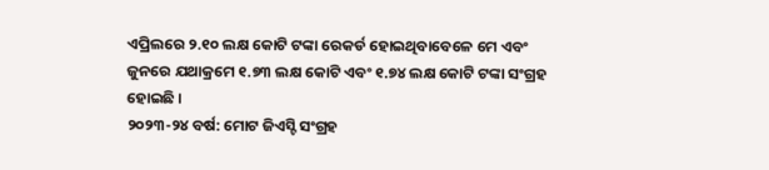ଏପ୍ରିଲରେ ୨.୧୦ ଲକ୍ଷ କୋଟି ଟଙ୍କା ରେକର୍ଡ ହୋଇଥିବାବେଳେ ମେ ଏବଂ ଜୁନରେ ଯଥାକ୍ରମେ ୧.୭୩ ଲକ୍ଷ କୋଟି ଏବଂ ୧.୭୪ ଲକ୍ଷ କୋଟି ଟଙ୍କା ସଂଗ୍ରହ ହୋଇଛି ।
୨୦୨୩-୨୪ ବର୍ଷ: ମୋଟ ଜିଏସ୍ଟି ସଂଗ୍ରହ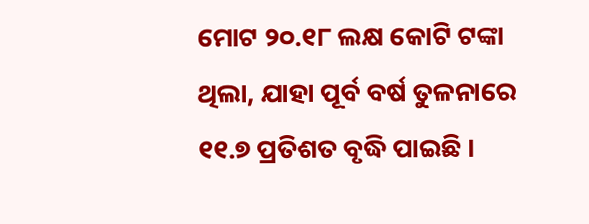ମୋଟ ୨୦.୧୮ ଲକ୍ଷ କୋଟି ଟଙ୍କା ଥିଲା, ଯାହା ପୂର୍ବ ବର୍ଷ ତୁଳନାରେ ୧୧.୭ ପ୍ରତିଶତ ବୃଦ୍ଧି ପାଇଛି ।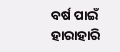ବର୍ଷ ପାଇଁ ହାରାହାରି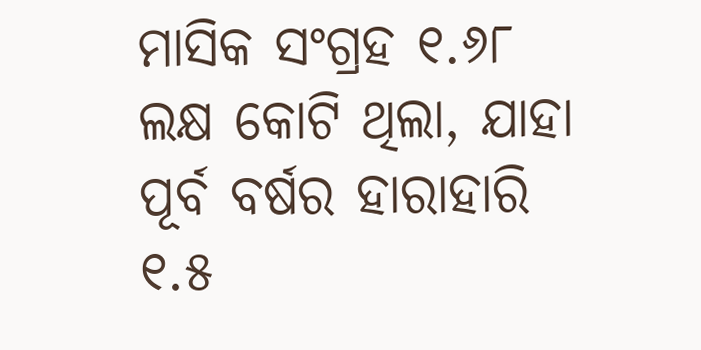ମାସିକ ସଂଗ୍ରହ ୧.୬୮ ଲକ୍ଷ କୋଟି ଥିଲା, ଯାହା ପୂର୍ବ ବର୍ଷର ହାରାହାରି ୧.୫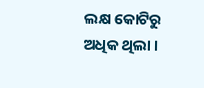ଲକ୍ଷ କୋଟିରୁ ଅଧିକ ଥିଲା ।